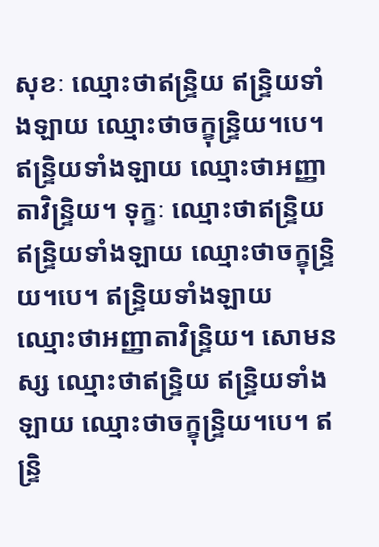សុខៈ ឈ្មោះថាឥន្ទ្រិយ ឥន្ទ្រិយទាំងឡាយ ឈ្មោះថាចក្ខុន្ទ្រិយ។បេ។ ឥន្ទ្រិយទាំងឡាយ ឈ្មោះថាអញ្ញាតាវិន្ទ្រិយ។ ទុក្ខៈ ឈ្មោះថាឥន្ទ្រិយ ឥន្ទ្រិយទាំងឡាយ ឈ្មោះថាចក្ខុន្ទ្រិយ។បេ។ ឥន្ទ្រិយទាំងឡាយ ឈ្មោះថាអញ្ញាតាវិន្ទ្រិយ។ សោមនស្ស ឈ្មោះថាឥន្ទ្រិយ ឥន្ទ្រិយទាំងឡាយ ឈ្មោះថាចក្ខុន្ទ្រិយ។បេ។ ឥន្ទ្រិ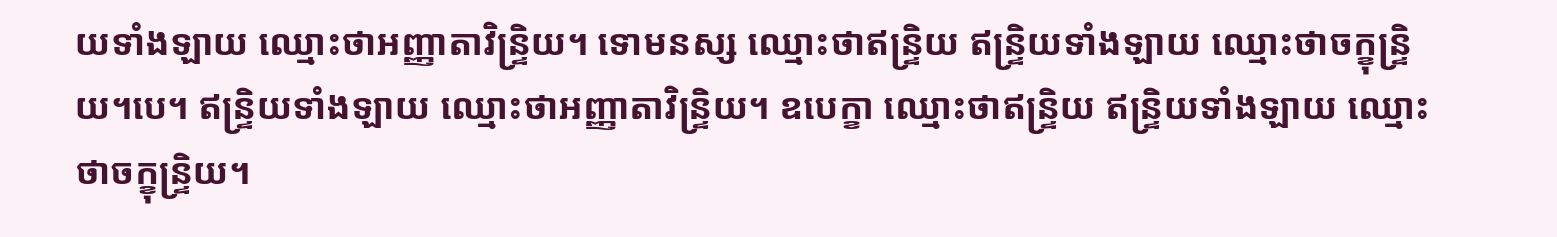យទាំងឡាយ ឈ្មោះថាអញ្ញាតាវិន្ទ្រិយ។ ទោមនស្ស ឈ្មោះថាឥន្ទ្រិយ ឥន្ទ្រិយទាំងឡាយ ឈ្មោះថាចក្ខុន្ទ្រិយ។បេ។ ឥន្ទ្រិយទាំងឡាយ ឈ្មោះថាអញ្ញាតាវិន្ទ្រិយ។ ឧបេក្ខា ឈ្មោះថាឥន្ទ្រិយ ឥន្ទ្រិយទាំងឡាយ ឈ្មោះថាចក្ខុន្ទ្រិយ។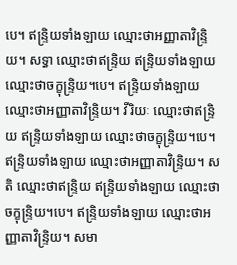បេ។ ឥន្ទ្រិយទាំងឡាយ ឈ្មោះថាអញ្ញាតាវិន្ទ្រិយ។ សទ្ធា ឈ្មោះថាឥន្ទ្រិយ ឥន្ទ្រិយទាំងឡាយ ឈ្មោះថាចក្ខុន្ទ្រិយ។បេ។ ឥន្ទ្រិយទាំងឡាយ ឈ្មោះថាអញ្ញាតាវិន្ទ្រិយ។ វីរិយៈ ឈ្មោះថាឥន្ទ្រិយ ឥន្ទ្រិយទាំងឡាយ ឈ្មោះថាចក្ខុន្ទ្រិយ។បេ។ ឥន្ទ្រិយទាំងឡាយ ឈ្មោះថាអញ្ញាតាវិន្ទ្រិយ។ សតិ ឈ្មោះថាឥន្ទ្រិយ ឥន្ទ្រិយទាំងឡាយ ឈ្មោះថាចក្ខុន្ទ្រិយ។បេ។ ឥន្ទ្រិយទាំងឡាយ ឈ្មោះថាអញ្ញាតាវិន្ទ្រិយ។ សមា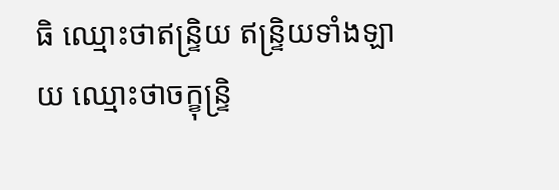ធិ ឈ្មោះថាឥន្ទ្រិយ ឥន្ទ្រិយទាំងឡាយ ឈ្មោះថាចក្ខុន្ទ្រិ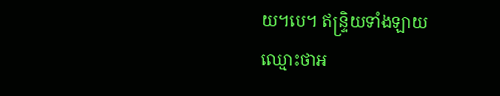យ។បេ។ ឥន្ទ្រិយទាំងឡាយ ឈ្មោះថាអ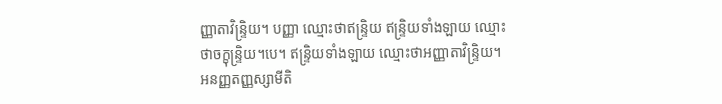ញ្ញាតាវិន្ទ្រិយ។ បញ្ញា ឈ្មោះថាឥន្ទ្រិយ ឥន្ទ្រិយទាំងឡាយ ឈ្មោះថាចក្ខុន្ទ្រិយ។បេ។ ឥន្ទ្រិយទាំងឡាយ ឈ្មោះថាអញ្ញាតាវិន្ទ្រិយ។ អនញ្ញតញ្ញស្សាមីតិ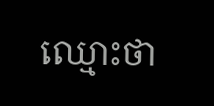ឈ្មោះថា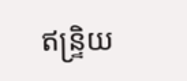ឥន្ទ្រិយ